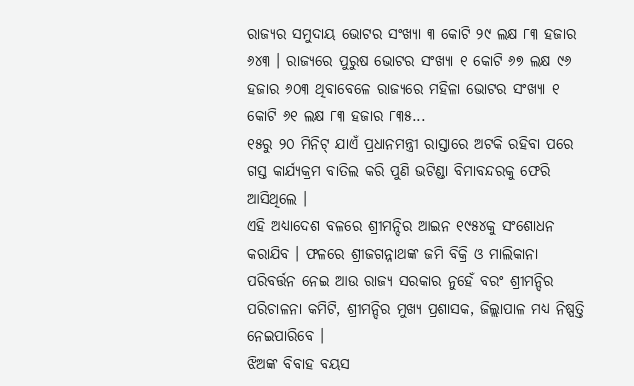ରାଜ୍ୟର ସମୁଦାୟ ଭୋଟର ସଂଖ୍ୟା ୩ କୋଟି ୨୯ ଲକ୍ଷ ୮୩ ହଜାର ୬୪୩ । ରାଜ୍ୟରେ ପୁରୁଷ ଭୋଟର ସଂଖ୍ୟା ୧ କୋଟି ୬୭ ଲକ୍ଷ ୯୬ ହଜାର ୬୦୩ ଥିବାବେଳେ ରାଜ୍ୟରେ ମହିଳା ଭୋଟର ସଂଖ୍ୟା ୧ କୋଟି ୬୧ ଲକ୍ଷ ୮୩ ହଜାର ୮୩୫...
୧୫ରୁ ୨୦ ମିନିଟ୍ ଯାଏଁ ପ୍ରଧାନମନ୍ତ୍ରୀ ରାସ୍ତାରେ ଅଟକି ରହିବା ପରେ ଗସ୍ତ କାର୍ଯ୍ୟକ୍ରମ ବାତିଲ କରି ପୁଣି ଭଟିଣ୍ଡା ବିମାବନ୍ଦରକୁ ଫେରି ଆସିଥିଲେ ।
ଏହି ଅଧ୍ୟାଦେଶ ବଳରେ ଶ୍ରୀମନ୍ଦିର ଆଇନ ୧୯୫୪କୁ ସଂଶୋଧନ କରାଯିବ । ଫଳରେ ଶ୍ରୀଜଗନ୍ନାଥଙ୍କ ଜମି ବିକ୍ରି ଓ ମାଲିକାନା ପରିବର୍ତ୍ତନ ନେଇ ଆଉ ରାଜ୍ୟ ସରକାର ନୁହେଁ ବରଂ ଶ୍ରୀମନ୍ଦିର ପରିଚାଳନା କମିଟି, ଶ୍ରୀମନ୍ଦିର ମୁଖ୍ୟ ପ୍ରଶାସକ, ଜିଲ୍ଲାପାଳ ମଧ୍ୟ ନିଷ୍ପତ୍ତି ନେଇପାରିବେ ।
ଝିଅଙ୍କ ବିବାହ ବୟସ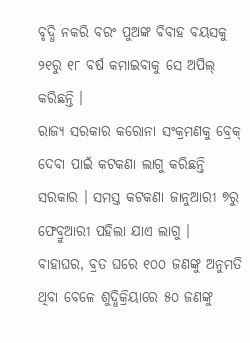ବୃଦ୍ଧି ନକରି ବରଂ ପୁଅଙ୍କ ବିବାହ ବୟସକୁ ୨୧ରୁ ୧୮ ବର୍ଷ କମାଇବାକୁ ସେ ଅପିଲ୍ କରିଛନ୍ତି ।
ରାଜ୍ୟ ସରକାର କରୋନା ସଂକ୍ରମଣକୁ ବ୍ରେକ୍ ଦେବା ପାଇଁ କଟକଣା ଲାଗୁ କରିଛନ୍ତି ସରକାର । ସମସ୍ତ କଟକଣା ଜାନୁଆରୀ ୭ରୁ ଫେବ୍ରୁଆରୀ ପହିଲା ଯାଏ ଲାଗୁ ।
ବାହାଘର, ବ୍ରତ ଘରେ ୧୦୦ ଜଣଙ୍କୁ ଅନୁମତି ଥିବା ବେଳେ ଶୁଦ୍ଧିକ୍ରିୟାରେ ୫୦ ଜଣଙ୍କୁ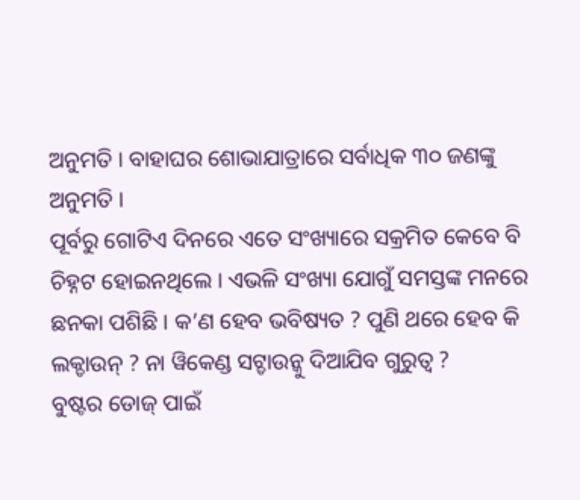ଅନୁମତି । ବାହାଘର ଶୋଭାଯାତ୍ରାରେ ସର୍ବାଧିକ ୩୦ ଜଣଙ୍କୁ ଅନୁମତି ।
ପୂର୍ବରୁ ଗୋଟିଏ ଦିନରେ ଏତେ ସଂଖ୍ୟାରେ ସକ୍ରମିତ କେବେ ବି ଚିହ୍ନଟ ହୋଇନଥିଲେ । ଏଭଳି ସଂଖ୍ୟା ଯୋଗୁଁ ସମସ୍ତଙ୍କ ମନରେ ଛନକା ପଶିଛି । କ’ଣ ହେବ ଭବିଷ୍ୟତ ? ପୁଣି ଥରେ ହେବ କି ଲକ୍ଡାଉନ୍ ? ନା ୱିକେଣ୍ଡ ସଟ୍ଡାଉନ୍କୁ ଦିଆଯିବ ଗୁରୁତ୍ୱ ?
ବୁଷ୍ଟର ଡୋଜ୍ ପାଇଁ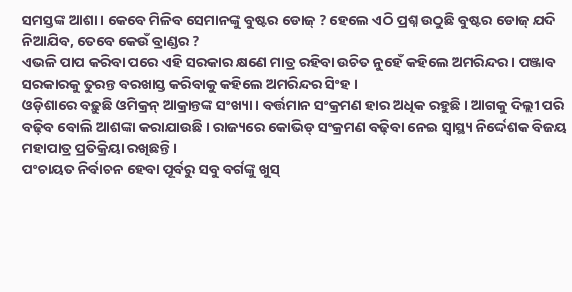ସମସ୍ତଙ୍କ ଆଶା । କେବେ ମିଳିବ ସେମାନଙ୍କୁ ବୁଷ୍ଟର ଡୋଜ୍ ? ହେଲେ ଏଠି ପ୍ରଶ୍ନ ଉଠୁଛି ବୁଷ୍ଟର ଡୋଜ୍ ଯଦି ନିଆଯିବ, ତେବେ କେଉଁ ବ୍ରାଣ୍ଡର ?
ଏଭଳି ପାପ କରିବା ପରେ ଏହି ସରକାର କ୍ଷଣେ ମାତ୍ର ରହିବା ଉଚିତ ନୁହେଁ କହିଲେ ଅମରିନ୍ଦର । ପଞ୍ଜାବ ସରକାରକୁ ତୁରନ୍ତ ବରଖାସ୍ତ କରିବାକୁ କହିଲେ ଅମରିନ୍ଦର ସିଂହ ।
ଓଡ଼ିଶାରେ ବଢ଼ୁଛି ଓମିକ୍ରନ୍ ଆକ୍ରାନ୍ତଙ୍କ ସଂଖ୍ୟା । ବର୍ତ୍ତମାନ ସଂକ୍ରମଣ ହାର ଅଧିକ ରହୁଛି । ଆଗକୁ ଦିଲ୍ଲୀ ପରି ବଢ଼ିବ ବୋଲି ଆଶଙ୍କା କରାଯାଉଛି । ରାଜ୍ୟରେ କୋଭିଡ୍ ସଂକ୍ରମଣ ବଢ଼ିବା ନେଇ ସ୍ୱାସ୍ଥ୍ୟ ନିର୍ଦ୍ଦେଶକ ବିଜୟ ମହାପାତ୍ର ପ୍ରତିକ୍ରିୟା ରଖିଛନ୍ତି ।
ପଂଚାୟତ ନିର୍ବାଚନ ହେବା ପୂର୍ବରୁ ସବୁ ବର୍ଗଙ୍କୁ ଖୁସ୍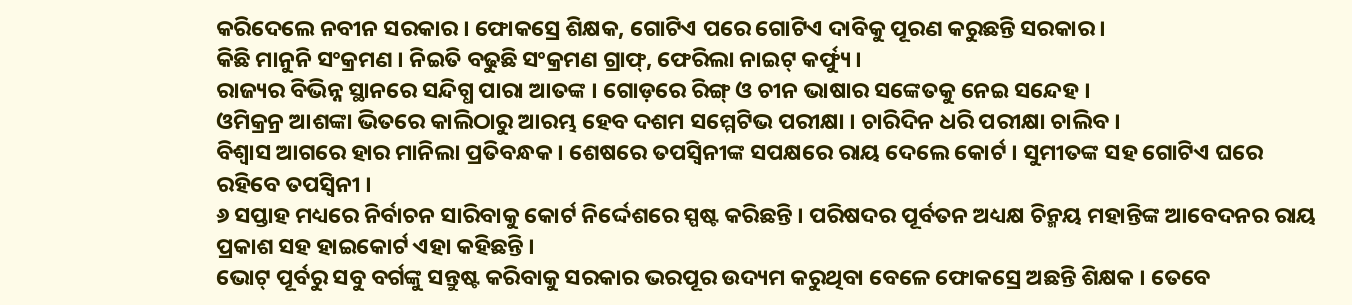କରିଦେଲେ ନବୀନ ସରକାର । ଫୋକସ୍ରେ ଶିକ୍ଷକ, ଗୋଟିଏ ପରେ ଗୋଟିଏ ଦାବିକୁ ପୂରଣ କରୁଛନ୍ତି ସରକାର ।
କିଛି ମାନୁନି ସଂକ୍ରମଣ । ନିଇତି ବଢୁଛି ସଂକ୍ରମଣ ଗ୍ରାଫ୍, ଫେରିଲା ନାଇଟ୍ କର୍ଫ୍ୟୁ ।
ରାଜ୍ୟର ବିଭିନ୍ନ ସ୍ଥାନରେ ସନ୍ଦିଗ୍ଧ ପାରା ଆତଙ୍କ । ଗୋଡ଼ରେ ରିଙ୍ଗ୍ ଓ ଚୀନ ଭାଷାର ସଙ୍କେତକୁ ନେଇ ସନ୍ଦେହ ।
ଓମିକ୍ରନ୍ର ଆଶଙ୍କା ଭିତରେ କାଲିଠାରୁ ଆରମ୍ଭ ହେବ ଦଶମ ସମ୍ମେଟିଭ ପରୀକ୍ଷା । ଚାରିଦିନ ଧରି ପରୀକ୍ଷା ଚାଲିବ ।
ବିଶ୍ୱାସ ଆଗରେ ହାର ମାନିଲା ପ୍ରତିବନ୍ଧକ । ଶେଷରେ ତପସ୍ୱିନୀଙ୍କ ସପକ୍ଷରେ ରାୟ ଦେଲେ କୋର୍ଟ । ସୁମୀତଙ୍କ ସହ ଗୋଟିଏ ଘରେ ରହିବେ ତପସ୍ୱିନୀ ।
୬ ସପ୍ତାହ ମଧ୍ୟରେ ନିର୍ବାଚନ ସାରିବାକୁ କୋର୍ଟ ନିର୍ଦ୍ଦେଶରେ ସ୍ପଷ୍ଟ କରିଛନ୍ତି । ପରିଷଦର ପୂର୍ବତନ ଅଧ୍ୟକ୍ଷ ଚିନ୍ମୟ ମହାନ୍ତିଙ୍କ ଆବେଦନର ରାୟ ପ୍ରକାଶ ସହ ହାଇକୋର୍ଟ ଏହା କହିଛନ୍ତି ।
ଭୋଟ୍ ପୂର୍ବରୁ ସବୁ ବର୍ଗଙ୍କୁ ସନ୍ତୁଷ୍ଟ କରିବାକୁ ସରକାର ଭରପୂର ଉଦ୍ୟମ କରୁଥିବା ବେଳେ ଫୋକସ୍ରେ ଅଛନ୍ତି ଶିକ୍ଷକ । ତେବେ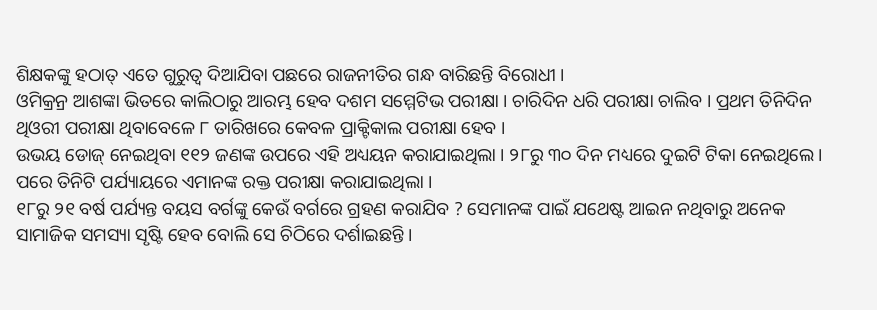ଶିକ୍ଷକଙ୍କୁ ହଠାତ୍ ଏତେ ଗୁରୁତ୍ୱ ଦିଆଯିବା ପଛରେ ରାଜନୀତିର ଗନ୍ଧ ବାରିଛନ୍ତି ବିରୋଧୀ ।
ଓମିକ୍ରନ୍ର ଆଶଙ୍କା ଭିତରେ କାଲିଠାରୁ ଆରମ୍ଭ ହେବ ଦଶମ ସମ୍ମେଟିଭ ପରୀକ୍ଷା । ଚାରିଦିନ ଧରି ପରୀକ୍ଷା ଚାଲିବ । ପ୍ରଥମ ତିନିଦିନ ଥିଓରୀ ପରୀକ୍ଷା ଥିବାବେଳେ ୮ ତାରିଖରେ କେବଳ ପ୍ରାକ୍ଟିକାଲ ପରୀକ୍ଷା ହେବ ।
ଉଭୟ ଡୋଜ୍ ନେଇଥିବା ୧୧୨ ଜଣଙ୍କ ଉପରେ ଏହି ଅଧ୍ୟୟନ କରାଯାଇଥିଲା । ୨୮ରୁ ୩୦ ଦିନ ମଧ୍ୟରେ ଦୁଇଟି ଟିକା ନେଇଥିଲେ । ପରେ ତିନିଟି ପର୍ଯ୍ୟାୟରେ ଏମାନଙ୍କ ରକ୍ତ ପରୀକ୍ଷା କରାଯାଇଥିଲା ।
୧୮ରୁ ୨୧ ବର୍ଷ ପର୍ଯ୍ୟନ୍ତ ବୟସ ବର୍ଗଙ୍କୁ କେଉଁ ବର୍ଗରେ ଗ୍ରହଣ କରାଯିବ ? ସେମାନଙ୍କ ପାଇଁ ଯଥେଷ୍ଟ ଆଇନ ନଥିବାରୁ ଅନେକ ସାମାଜିକ ସମସ୍ୟା ସୃଷ୍ଟି ହେବ ବୋଲି ସେ ଚିଠିରେ ଦର୍ଶାଇଛନ୍ତି ।